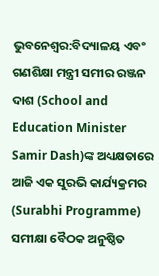ଭୁବନେଶ୍ବର:ବିଦ୍ୟାଳୟ ଏବଂ ଗଣଶିକ୍ଷା ମନ୍ତ୍ରୀ ସମୀର ରଞ୍ଜନ ଦାଶ (School and Education Minister Samir Dash)ଙ୍କ ଅଧ୍ୟକ୍ଷତାରେ ଆଜି ଏକ ସୁରଭି କାର୍ଯ୍ୟକ୍ରମର (Surabhi Programme) ସମୀକ୍ଷା ବୈଠକ ଅନୁଷ୍ଠିତ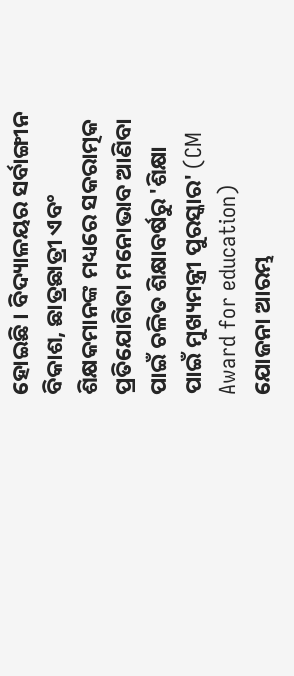ହୋଇଛି । ବିଦ୍ୟାଳୟର ସର୍ବାଙ୍ଗୀନ ବିକାଶ, ଛାତ୍ରଛାତ୍ରୀ ଏବଂ ଶିକ୍ଷକମାନଙ୍କ ମଧ୍ୟରେ ସକରାତ୍ମକ ପ୍ରତିଯୋଗିତା ମନୋଭାବ ଆଣିବା ପାଇଁ ଚଳିତ ଶିକ୍ଷାବର୍ଷରୁ 'ଶିକ୍ଷା ପାଇଁ ମୁଖ୍ୟମନ୍ତ୍ରୀ ପୁରସ୍କାର' (CM Award for education) ଯୋଜନା ଆରମ୍ଭ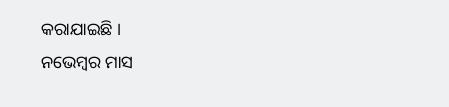କରାଯାଇଛି ।
ନଭେମ୍ବର ମାସ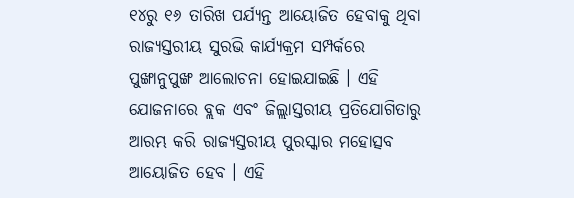୧୪ରୁ ୧୬ ତାରିଖ ପର୍ଯ୍ୟନ୍ତ ଆୟୋଜିତ ହେବାକୁ ଥିବା ରାଜ୍ୟସ୍ତରୀୟ ସୁରଭି କାର୍ଯ୍ୟକ୍ରମ ସମ୍ପର୍କରେ ପୁଙ୍ଖାନୁପୁଙ୍ଖ ଆଲୋଚନା ହୋଇଯାଇଛି । ଏହି ଯୋଜନାରେ ବ୍ଲକ ଏବଂ ଜିଲ୍ଲାସ୍ତରୀୟ ପ୍ରତିଯୋଗିତାରୁ ଆରମ୍ଭ କରି ରାଜ୍ୟସ୍ତରୀୟ ପୁରସ୍କାର ମହୋତ୍ସବ ଆୟୋଜିତ ହେବ । ଏହି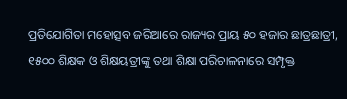ପ୍ରତିଯୋଗିତା ମହୋତ୍ସବ ଜରିଆରେ ରାଜ୍ୟର ପ୍ରାୟ ୫୦ ହଜାର ଛାତ୍ରଛାତ୍ରୀ, ୧୫୦୦ ଶିକ୍ଷକ ଓ ଶିକ୍ଷୟତ୍ରୀଙ୍କୁ ତଥା ଶିକ୍ଷା ପରିଚାଳନାରେ ସମ୍ପୃକ୍ତ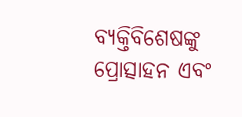ବ୍ୟକ୍ତିବିଶେଷଙ୍କୁ ପ୍ରୋତ୍ସାହନ ଏବଂ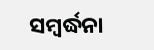ସମ୍ବର୍ଦ୍ଧନା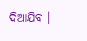ଦିଆଯିବ ।